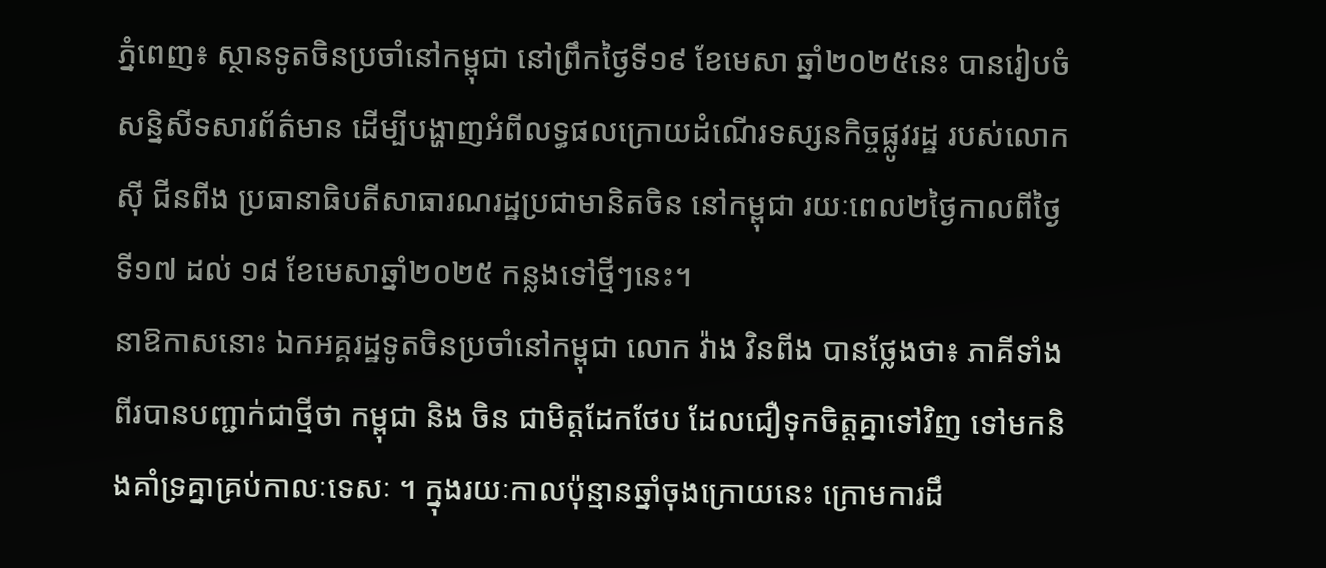ភ្នំពេញ៖ ស្ថានទូតចិនប្រចាំនៅកម្ពុជា នៅព្រឹកថ្ងៃទី១៩ ខែមេសា ឆ្នាំ២០២៥នេះ បានរៀបចំសន្និសីទសារព័ត៌មាន ដើម្បីបង្ហាញអំពីលទ្ធផលក្រោយដំណើរទស្សនកិច្ចផ្លូវរដ្ឋ របស់លោក ស៊ី ជីនពីង ប្រធានាធិបតីសាធារណរដ្ឋប្រជាមានិតចិន នៅកម្ពុជា រយៈពេល២ថ្ងៃកាលពីថ្ងៃទី១៧ ដល់ ១៨ ខែមេសាឆ្នាំ២០២៥ កន្លងទៅថ្មីៗនេះ។
នាឱកាសនោះ ឯកអគ្គរដ្ឋទូតចិនប្រចាំនៅកម្ពុជា លោក វ៉ាង វិនពីង បានថ្លែងថា៖ ភាគីទាំងពីរបានបញ្ជាក់ជាថ្មីថា កម្ពុជា និង ចិន ជាមិត្តដែកថែប ដែលជឿទុកចិត្តគ្នាទៅវិញ ទៅមកនិងគាំទ្រគ្នាគ្រប់កាលៈទេសៈ ។ ក្នុងរយៈកាលប៉ុន្មានឆ្នាំចុងក្រោយនេះ ក្រោមការដឹ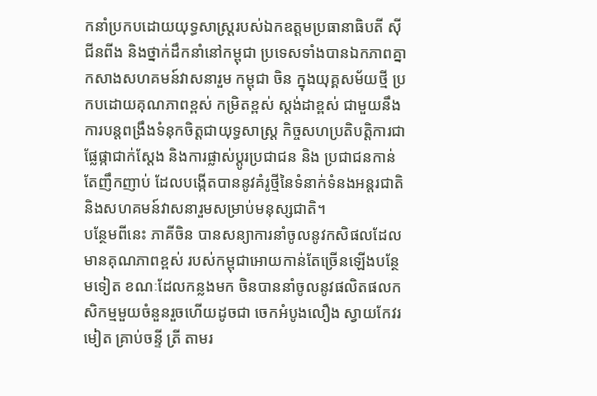កនាំប្រកបដោយយុទ្ធសាស្រ្តរបស់ឯកឧត្តមប្រធានាធិបតី ស៊ី ជីនពីង និងថ្នាក់ដឹកនាំនៅកម្ពុជា ប្រទេសទាំងបានឯកភាពគ្នាកសាងសហគមន៍វាសនារួម កម្ពុជា ចិន ក្នុងយុគ្គសម័យថ្មី ប្រកបដោយគុណភាពខ្ពស់ កម្រិតខ្ពស់ ស្តង់ដាខ្ពស់ ជាមួយនឹងការបន្តពង្រឹងទំនុកចិត្តជាយុទ្ធសាស្រ្ត កិច្ចសហប្រតិបត្តិការជាផ្លែផ្កាជាក់ស្តែង និងការផ្លាស់ប្តូរប្រជាជន និង ប្រជាជនកាន់តែញឹកញាប់ ដែលបង្កើតបាននូវគំរូថ្មីនៃទំនាក់ទំនងអន្តរជាតិ និងសហគមន៍វាសនារួមសម្រាប់មនុស្សជាតិ។
បន្ថែមពីនេះ ភាគីចិន បានសន្យាការនាំចូលនូវកសិផលដែលមានគុណភាពខ្ពស់ របស់កម្ពុជាអោយកាន់តែច្រើនឡើងបន្ថែមទៀត ខណៈដែលកន្លងមក ចិនបាននាំចូលនូវផលិតផលកសិកម្មមួយចំនួនរួចហើយដូចជា ចេកអំបូងលឿង ស្វាយកែវរមៀត គ្រាប់ចន្ទី ត្រី តាមរ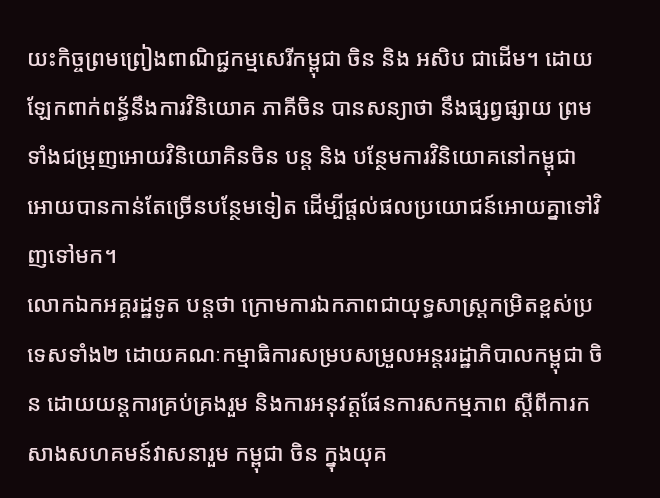យះកិច្ចព្រមព្រៀងពាណិជ្ជកម្មសេរីកម្ពុជា ចិន និង អសិប ជាដើម។ ដោយឡែកពាក់ពន្ធ័នឹងការវិនិយោគ ភាគីចិន បានសន្យាថា នឹងផ្សព្វផ្សាយ ព្រមទាំងជម្រុញអោយវិនិយោគិនចិន បន្ត និង បន្ថែមការវិនិយោគនៅកម្ពុជា អោយបានកាន់តែច្រើនបន្ថែមទៀត ដើម្បីផ្តល់ផលប្រយោជន៍អោយគ្នាទៅវិញទៅមក។
លោកឯកអគ្គរដ្ឋទូត បន្តថា ក្រោមការឯកភាពជាយុទ្ធសាស្ត្រកម្រិតខ្ពស់ប្រទេសទាំង២ ដោយគណៈកម្មាធិការសម្របសម្រួលអន្តររដ្ឋាភិបាលកម្ពុជា ចិន ដោយយន្តការគ្រប់គ្រងរួម និងការអនុវត្តផែនការសកម្មភាព ស្តីពីការកសាងសហគមន៍វាសនារួម កម្ពុជា ចិន ក្នុងយុគ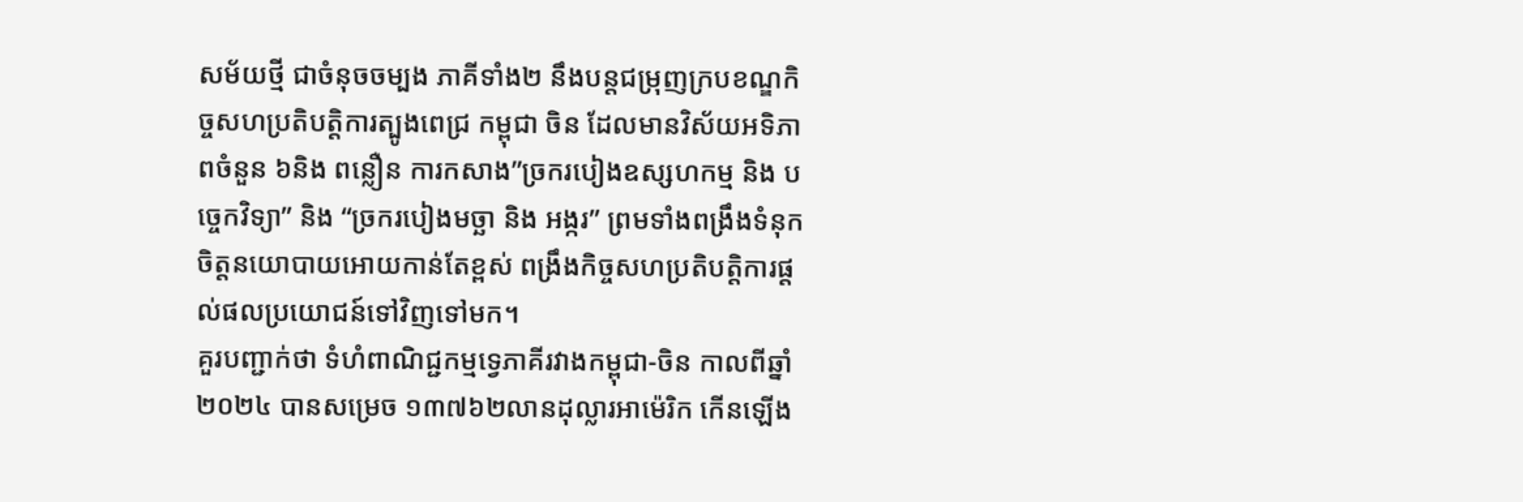សម័យថ្មី ជាចំនុចចម្បង ភាគីទាំង២ នឹងបន្តជម្រុញក្របខណ្ឌកិច្ចសហប្រតិបត្តិការត្បូងពេជ្រ កម្ពុជា ចិន ដែលមានវិស័យអទិភាពចំនួន ៦និង ពន្លឿន ការកសាង”ច្រករបៀងឧស្សហកម្ម និង បច្ចេកវិទ្យា” និង “ច្រករបៀងមច្ឆា និង អង្ករ” ព្រមទាំងពង្រឹងទំនុកចិត្តនយោបាយអោយកាន់តែខ្ពស់ ពង្រឹងកិច្ចសហប្រតិបត្តិការផ្តល់ផលប្រយោជន៍ទៅវិញទៅមក។
គួរបញ្ជាក់ថា ទំហំពាណិជ្ជកម្មទ្វេភាគីរវាងកម្ពុជា-ចិន កាលពីឆ្នាំ២០២៤ បានសម្រេច ១៣៧៦២លានដុល្លារអាម៉េរិក កើនឡើង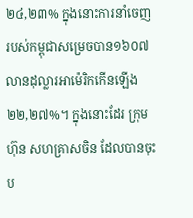២៤,២៣% ក្នុងនោះការនាំចេញរបស់កម្ពុជាសម្រេចបាន១៦០៧លានដុល្លារអាម៉េរិកកើនឡើង២២,២៧%។ ក្នុងនោះដែរ ក្រុមហ៊ុន សហគ្រាសចិន ដែលបានចុះប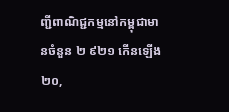ញ្ជីពាណិជ្ជកម្មនៅកម្ពុជាមានចំនួន ២ ៩២១ កើនឡើង ២០,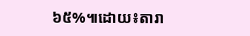៦៥%៕ដោយ៖តារា